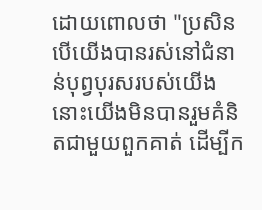ដោយពោលថា "ប្រសិនបើយើងបានរស់នៅជំនាន់បុព្វបុរសរបស់យើង នោះយើងមិនបានរួមគំនិតជាមួយពួកគាត់ ដើម្បីក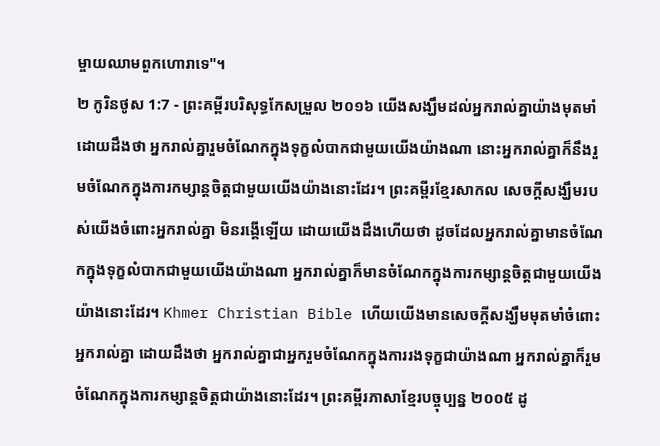ម្ចាយឈាមពួកហោរាទេ"។
២ កូរិនថូស 1:7 - ព្រះគម្ពីរបរិសុទ្ធកែសម្រួល ២០១៦ យើងសង្ឃឹមដល់អ្នករាល់គ្នាយ៉ាងមុតមាំ ដោយដឹងថា អ្នករាល់គ្នារួមចំណែកក្នុងទុក្ខលំបាកជាមួយយើងយ៉ាងណា នោះអ្នករាល់គ្នាក៏នឹងរួមចំណែកក្នុងការកម្សាន្តចិត្តជាមួយយើងយ៉ាងនោះដែរ។ ព្រះគម្ពីរខ្មែរសាកល សេចក្ដីសង្ឃឹមរបស់យើងចំពោះអ្នករាល់គ្នា មិនរង្គើឡើយ ដោយយើងដឹងហើយថា ដូចដែលអ្នករាល់គ្នាមានចំណែកក្នុងទុក្ខលំបាកជាមួយយើងយ៉ាងណា អ្នករាល់គ្នាក៏មានចំណែកក្នុងការកម្សាន្តចិត្តជាមួយយើងយ៉ាងនោះដែរ។ Khmer Christian Bible ហើយយើងមានសេចក្ដីសង្ឃឹមមុតមាំចំពោះអ្នករាល់គ្នា ដោយដឹងថា អ្នករាល់គ្នាជាអ្នករួមចំណែកក្នុងការរងទុក្ខជាយ៉ាងណា អ្នករាល់គ្នាក៏រួមចំណែកក្នុងការកម្សាន្ដចិត្ដជាយ៉ាងនោះដែរ។ ព្រះគម្ពីរភាសាខ្មែរបច្ចុប្បន្ន ២០០៥ ដូ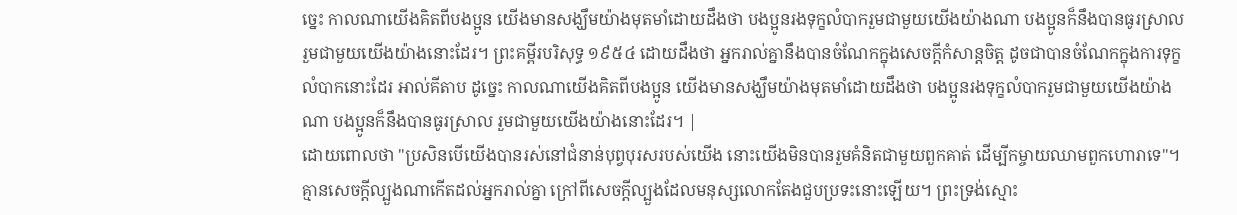ច្នេះ កាលណាយើងគិតពីបងប្អូន យើងមានសង្ឃឹមយ៉ាងមុតមាំដោយដឹងថា បងប្អូនរងទុក្ខលំបាករួមជាមួយយើងយ៉ាងណា បងប្អូនក៏នឹងបានធូរស្រាល រួមជាមួយយើងយ៉ាងនោះដែរ។ ព្រះគម្ពីរបរិសុទ្ធ ១៩៥៤ ដោយដឹងថា អ្នករាល់គ្នានឹងបានចំណែកក្នុងសេចក្ដីកំសាន្តចិត្ត ដូចជាបានចំណែកក្នុងការទុក្ខលំបាកនោះដែរ អាល់គីតាប ដូច្នេះ កាលណាយើងគិតពីបងប្អូន យើងមានសង្ឃឹមយ៉ាងមុតមាំដោយដឹងថា បងប្អូនរងទុក្ខលំបាករួមជាមួយយើងយ៉ាងណា បងប្អូនក៏នឹងបានធូរស្រាល រួមជាមួយយើងយ៉ាងនោះដែរ។ |
ដោយពោលថា "ប្រសិនបើយើងបានរស់នៅជំនាន់បុព្វបុរសរបស់យើង នោះយើងមិនបានរួមគំនិតជាមួយពួកគាត់ ដើម្បីកម្ចាយឈាមពួកហោរាទេ"។
គ្មានសេចក្តីល្បួងណាកើតដល់អ្នករាល់គ្នា ក្រៅពីសេចក្តីល្បួងដែលមនុស្សលោកតែងជួបប្រទះនោះឡើយ។ ព្រះទ្រង់ស្មោះ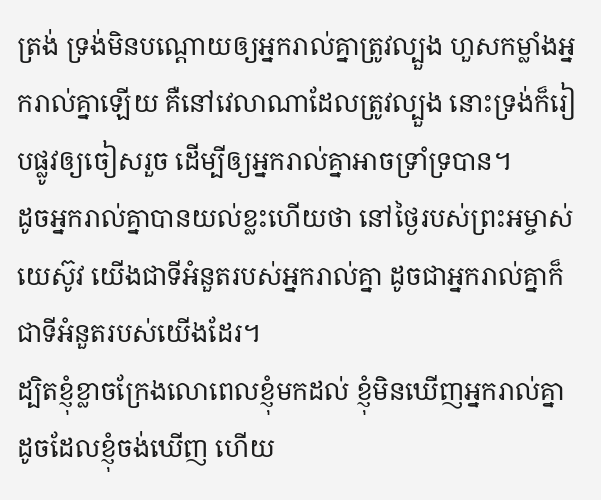ត្រង់ ទ្រង់មិនបណ្ដោយឲ្យអ្នករាល់គ្នាត្រូវល្បួង ហួសកម្លាំងអ្នករាល់គ្នាឡើយ គឺនៅវេលាណាដែលត្រូវល្បួង នោះទ្រង់ក៏រៀបផ្លូវឲ្យចៀសរួច ដើម្បីឲ្យអ្នករាល់គ្នាអាចទ្រាំទ្របាន។
ដូចអ្នករាល់គ្នាបានយល់ខ្លះហើយថា នៅថ្ងៃរបស់ព្រះអម្ចាស់យេស៊ូវ យើងជាទីអំនួតរបស់អ្នករាល់គ្នា ដូចជាអ្នករាល់គ្នាក៏ជាទីអំនួតរបស់យើងដែរ។
ដ្បិតខ្ញុំខ្លាចក្រែងលោពេលខ្ញុំមកដល់ ខ្ញុំមិនឃើញអ្នករាល់គ្នា ដូចដែលខ្ញុំចង់ឃើញ ហើយ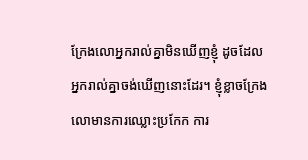ក្រែងលោអ្នករាល់គ្នាមិនឃើញខ្ញុំ ដូចដែលអ្នករាល់គ្នាចង់ឃើញនោះដែរ។ ខ្ញុំខ្លាចក្រែងលោមានការឈ្លោះប្រកែក ការ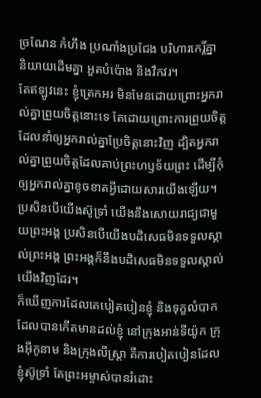ច្រណែន កំហឹង ប្រណាំងប្រជែង បរិហារកេរ្ដិ៍គ្នា និយាយដើមគ្នា អួតបំប៉ោង និងវឹកវរ។
តែឥឡូវនេះ ខ្ញុំត្រេកអរ មិនមែនដោយព្រោះអ្នករាល់គ្នាព្រួយចិត្តនោះទេ តែដោយព្រោះការព្រួយចិត្តដែលនាំឲ្យអ្នករាល់គ្នាប្រែចិត្តនោះវិញ ដ្បិតអ្នករាល់គ្នាព្រួយចិត្តដែលគាប់ព្រះហឫទ័យព្រះ ដើម្បីកុំឲ្យអ្នករាល់គ្នាខូចខាតអ្វីដោយសារយើងឡើយ។
ប្រសិនបើយើងស៊ូទ្រាំ យើងនឹងសោយរាជ្យជាមួយព្រះអង្គ ប្រសិនបើយើងបដិសេធមិនទទួលស្គាល់ព្រះអង្គ ព្រះអង្គក៏នឹងបដិសេធមិនទទួលស្គាល់យើងវិញដែរ។
ក៏ឃើញការដែលគេបៀតបៀនខ្ញុំ និងទុក្ខលំបាកដែលបានកើតមានដល់ខ្ញុំ នៅក្រុងអាន់ទីយ៉ូក ក្រុងអ៊ីកូនាម និងក្រុងលីស្ត្រា គឺការបៀតបៀនដែលខ្ញុំស៊ូទ្រាំ តែព្រះអម្ចាស់បានរំដោះ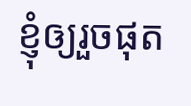ខ្ញុំឲ្យរួចផុត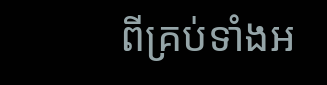ពីគ្រប់ទាំងអ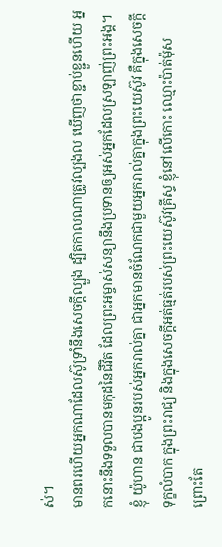ស់។
មានពរហើយអ្នកណាដែលស៊ូទ្រាំនឹងសេចក្តីល្បួង ដ្បិតកាលណាត្រូវល្បងល ឃើញថាខ្ជាប់ខ្ជួនហើយ អ្នកនោះនឹងទទួលបានមកុដនៃជីវិត ដែលព្រះអម្ចាស់សន្យានឹងប្រទានឲ្យអស់អ្នកដែលស្រឡាញ់ព្រះអង្គ។
ខ្ញុំ យ៉ូហាន ជាបងប្អូនរបស់អ្នករាល់គ្នា ជាអ្នកមានចំណែកជាមួយអ្នករាល់គ្នាក្នុងព្រះយេស៊ូវ គឺក្នុងសេចក្តីទុក្ខលំបាក ក្នុងព្រះរាជ្យ និងក្នុងសេចក្ដីអត់ធ្មត់របស់ព្រះយេស៊ូវគ្រីស្ទ ខ្ញុំនៅលើកោះ ឈ្មោះប៉ាត់ម៉ុស ព្រោះតែ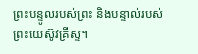ព្រះបន្ទូលរបស់ព្រះ និងបន្ទាល់របស់ព្រះយេស៊ូវគ្រីស្ទ។